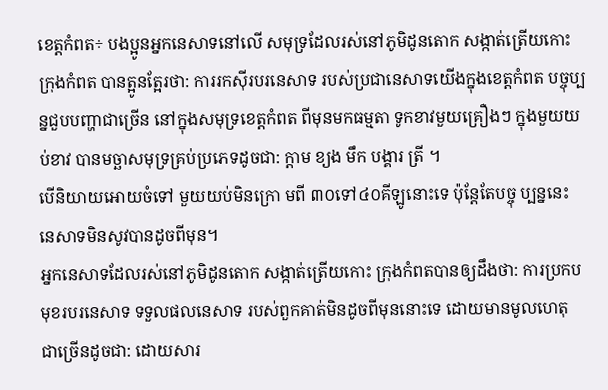ខេត្តកំពត÷ បងប្អូនអ្នកនេសាទនៅលើ សមុទ្រដែលរស់នៅភូមិដូនតោក សង្កាត់ត្រើយកោះ ក្រុងកំពត បានត្អូនត្អែរថា: ការរកស៊ីរបរនេសាទ របស់ប្រជានេសាទយើងក្នុងខេត្តកំពត បច្ចុប្បន្នជួបបញ្ហាជាច្រើន នៅក្នុងសមុទ្រខេត្តកំពត ពីមុនមកធម្មតា ទូកខាវមួយគ្រឿងៗ ក្នុងមួយយប់ខាវ បានមច្ឆាសមុទ្រគ្រប់ប្រភេទដូចជា: ក្តាម ខ្យង មឹក បង្គារ ត្រី ។
បើនិយាយអោយចំទៅ មួយយប់មិនក្រោ មពី ៣០ទៅ៤០គីឡូនោះទេ ប៉ុន្តែតែបច្ចុ ប្បន្ននេះ នេសាទមិនសូវបានដូចពីមុន។
អ្នកនេសាទដែលរស់នៅភូមិដូនតោក សង្កាត់ត្រើយកោះ ក្រុងកំពតបានឲ្យដឹងថា: ការប្រកបមុខរបរនេសាទ ទទួលផលនេសាទ របស់ពួកគាត់មិនដូចពីមុននោះទេ ដោយមានមូលហេតុ ជាច្រើនដូចជា: ដោយសារ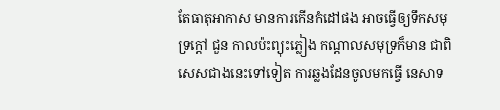តែធាតុអាកាស មានការកើនកំដៅផង អាចធ្វើឲ្យទឹកសមុទ្រក្តៅ ជួន កាលប៉ះព្យុះភ្លៀង កណ្ដាលសមុទ្រក៏មាន ជាពិសេសជាងនេះទៅទៀត ការឆ្លងដែនចូលមកធ្វើ នេសាទ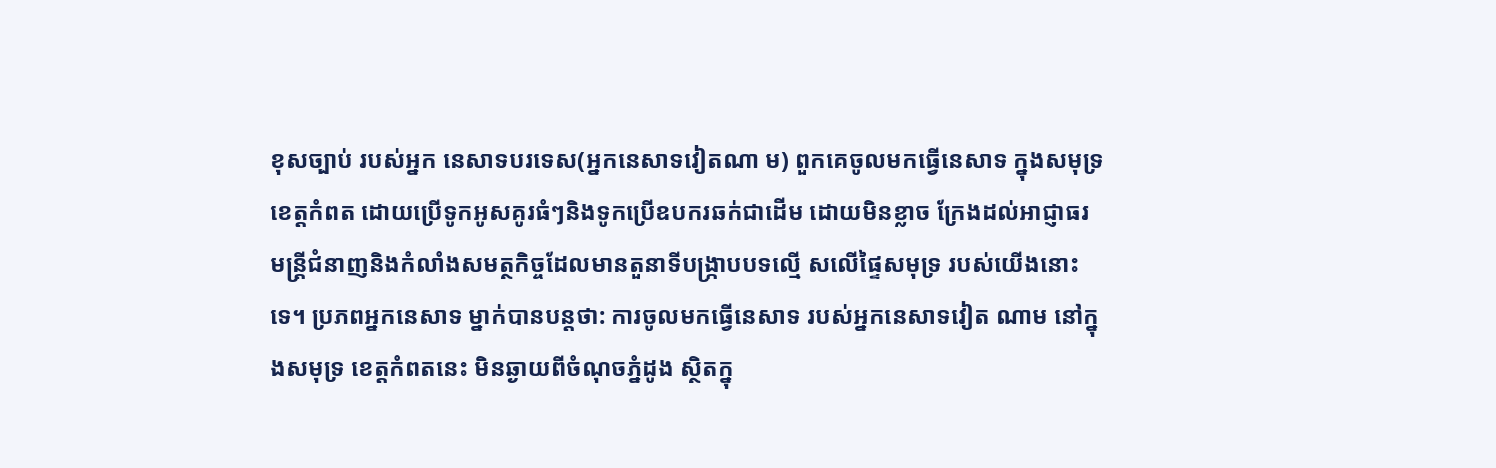ខុសច្បាប់ របស់អ្នក នេសាទបរទេស(អ្នកនេសាទវៀតណា ម) ពួកគេចូលមកធ្វើនេសាទ ក្នុងសមុទ្រខេត្តកំពត ដោយប្រើទូកអូសគូរធំៗនិងទូកប្រើឧបករឆក់ជាដើម ដោយមិនខ្លាច ក្រែងដល់អាជ្ញាធរ មន្ត្រីជំនាញនិងកំលាំងសមត្ថកិច្ចដែលមានតួនាទីបង្ក្រាបបទល្មើ សលើផ្ទៃសមុទ្រ របស់យើងនោះទេ។ ប្រភពអ្នកនេសាទ ម្នាក់បានបន្តថា: ការចូលមកធ្វើនេសាទ របស់អ្នកនេសាទវៀត ណាម នៅក្នុងសមុទ្រ ខេត្តកំពតនេះ មិនឆ្ងាយពីចំណុចភ្នំដូង ស្ថិតក្នុ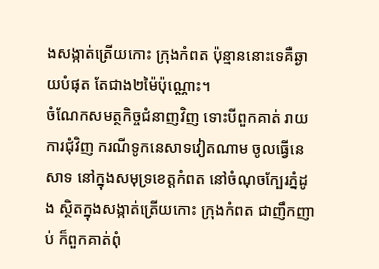ងសង្កាត់ត្រើយកោះ ក្រុងកំពត ប៉ុន្មាននោះទេគឺឆ្ងាយបំផុត តែជាង២ម៉ៃប៉ុណ្ណោះ។
ចំណែកសមត្ថកិច្ចជំនាញវិញ ទោះបីពួកគាត់ រាយការជុំវិញ ករណីទូកនេសាទវៀតណាម ចូលធ្វើនេសាទ នៅក្នុងសមុទ្រខេត្តកំពត នៅចំណុចក្បែរភ្នំដូង ស្ថិតក្នុងសង្កាត់ត្រើយកោះ ក្រុងកំពត ជាញឹកញា ប់ ក៏ពួកគាត់ពុំ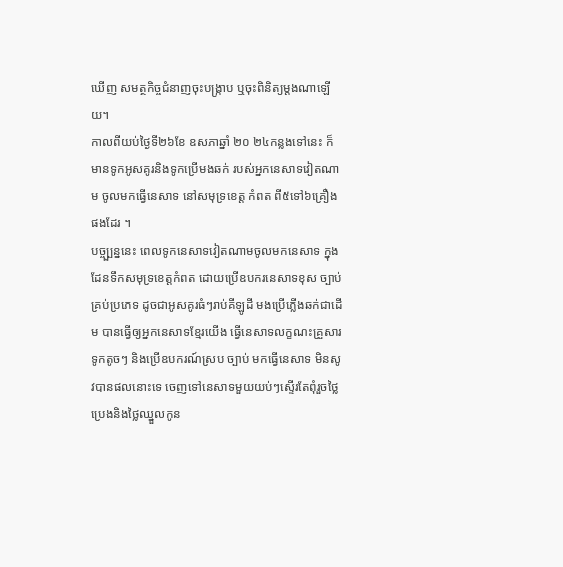ឃើញ សមត្ថកិច្ចជំនាញចុះបង្ក្រាប ឬចុះពិនិត្យម្តងណាឡើយ។
កាលពីយប់ថ្ងៃទី២៦ខែ ឧសភាឆ្នាំ ២០ ២៤កន្លងទៅនេះ ក៏មានទូកអូសគូរនិងទូកប្រើមងឆក់ របស់អ្នកនេសាទវៀតណា ម ចូលមកធ្វើនេសាទ នៅសមុទ្រខេត្ត កំពត ពី៥ទៅ៦គ្រឿងផងដែរ ។
បច្ច្ប្បន្ននេះ ពេលទូកនេសាទវៀតណាមចូលមកនេសាទ ក្នុងដែនទឹកសមុទ្រខេត្តកំពត ដោយប្រើឧបករនេសាទខុស ច្បាប់ គ្រប់ប្រភេទ ដូចជាអូសគូរធំៗរាប់គីឡូដី មងប្រើភ្លើងឆក់ជាដើម បានធ្វើឲ្យអ្នកនេសាទខ្មែរយើង ធ្វើនេសាទលក្ខណះគ្រួសារទូកតូចៗ និងប្រើឧបករណ៍ស្រប ច្បាប់ មកធ្វើនេសាទ មិនសូវបានផលនោះទេ ចេញទៅនេសាទមួយយប់ៗស្ទើរតែពុំរួចថ្លៃប្រេងនិងថ្លៃឈ្នួលកូន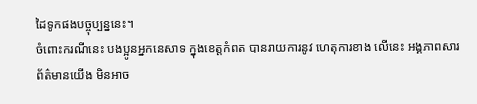ដៃទូកផងបច្ចុប្បន្ននេះ។
ចំពោះករណីនេះ បងប្អូនអ្នកនេសាទ ក្នុងខេត្តកំពត បានរាយការនូវ ហេតុការខាង លើនេះ អង្គភាពសារព័ត៌មានយើង មិនអាច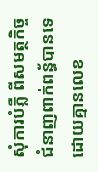សុំការបំភ្លឺ ពីសមត្ថកិច្ចជំនាញពាក់ពន្ធ័បានទេ ដោយគ្មានលេខ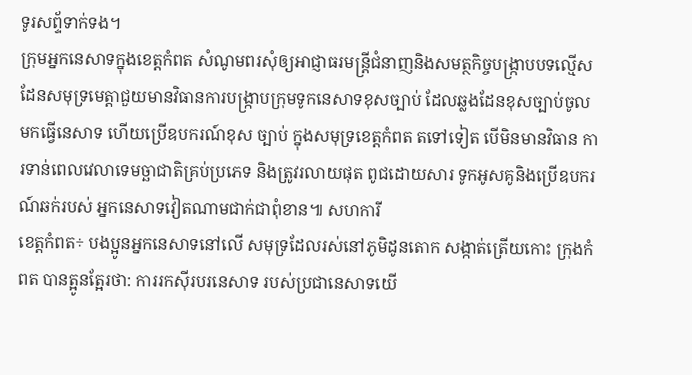ទូរសព្ទ័ទាក់ទង។
ក្រុមអ្នកនេសាទក្នុងខេត្តកំពត សំណូមពរសុំឲ្យអាជ្ញាធរមន្ត្រីជំនាញនិងសមត្ថកិច្ចបង្ក្រាបបទល្មើសដែនសមុទ្រមេត្តាជួយមានវិធានការបង្ក្រាបក្រុមទូកនេសាទខុសច្បាប់ ដែលឆ្លងដែនខុសច្បាប់ចូលមកធ្វើនេសាទ ហើយប្រើឧបករណ៍ខុស ច្បាប់ ក្នុងសមុទ្រខេត្តកំពត តទៅទៀត បើមិនមានវិធាន ការទាន់ពេលវេលាទេមច្ឆាជាតិគ្រប់ប្រភេទ និងត្រូវរលាយផុត ពូជដោយសារ ទូកអូសគូនិងប្រើឧបករ ណ៍ឆក់របស់ អ្នកនេសាទវៀតណាមជាក់ជាពុំខាន៕ សហការី
ខេត្តកំពត÷ បងប្អូនអ្នកនេសាទនៅលើ សមុទ្រដែលរស់នៅភូមិដូនតោក សង្កាត់ត្រើយកោះ ក្រុងកំពត បានត្អូនត្អែរថា: ការរកស៊ីរបរនេសាទ របស់ប្រជានេសាទយើ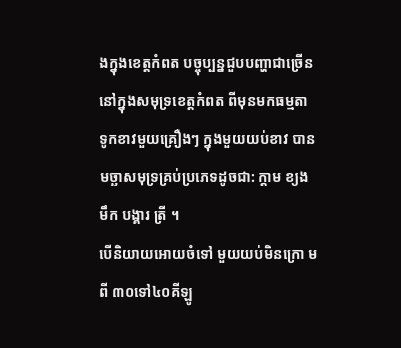ងក្នុងខេត្តកំពត បច្ចុប្បន្នជួបបញ្ហាជាច្រើន នៅក្នុងសមុទ្រខេត្តកំពត ពីមុនមកធម្មតា ទូកខាវមួយគ្រឿងៗ ក្នុងមួយយប់ខាវ បានមច្ឆាសមុទ្រគ្រប់ប្រភេទដូចជា: ក្តាម ខ្យង មឹក បង្គារ ត្រី ។
បើនិយាយអោយចំទៅ មួយយប់មិនក្រោ មពី ៣០ទៅ៤០គីឡូ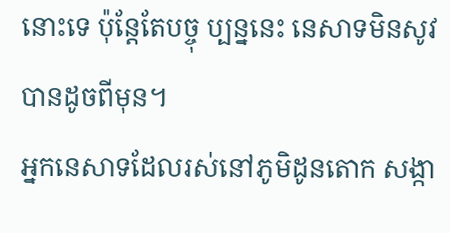នោះទេ ប៉ុន្តែតែបច្ចុ ប្បន្ននេះ នេសាទមិនសូវបានដូចពីមុន។
អ្នកនេសាទដែលរស់នៅភូមិដូនតោក សង្កា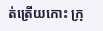ត់ត្រើយកោះ ក្រុ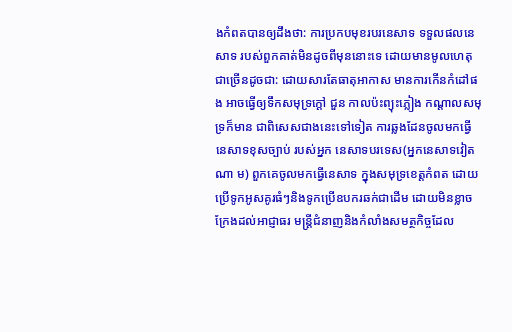ងកំពតបានឲ្យដឹងថា: ការប្រកបមុខរបរនេសាទ ទទួលផលនេសាទ របស់ពួកគាត់មិនដូចពីមុននោះទេ ដោយមានមូលហេតុ ជាច្រើនដូចជា: ដោយសារតែធាតុអាកាស មានការកើនកំដៅផង អាចធ្វើឲ្យទឹកសមុទ្រក្តៅ ជួន កាលប៉ះព្យុះភ្លៀង កណ្ដាលសមុទ្រក៏មាន ជាពិសេសជាងនេះទៅទៀត ការឆ្លងដែនចូលមកធ្វើ នេសាទខុសច្បាប់ របស់អ្នក នេសាទបរទេស(អ្នកនេសាទវៀតណា ម) ពួកគេចូលមកធ្វើនេសាទ ក្នុងសមុទ្រខេត្តកំពត ដោយប្រើទូកអូសគូរធំៗនិងទូកប្រើឧបករឆក់ជាដើម ដោយមិនខ្លាច ក្រែងដល់អាជ្ញាធរ មន្ត្រីជំនាញនិងកំលាំងសមត្ថកិច្ចដែល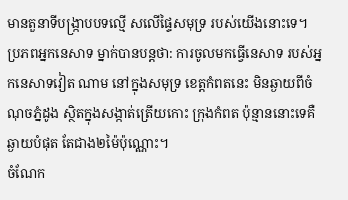មានតួនាទីបង្ក្រាបបទល្មើ សលើផ្ទៃសមុទ្រ របស់យើងនោះទេ។ ប្រភពអ្នកនេសាទ ម្នាក់បានបន្តថា: ការចូលមកធ្វើនេសាទ របស់អ្នកនេសាទវៀត ណាម នៅក្នុងសមុទ្រ ខេត្តកំពតនេះ មិនឆ្ងាយពីចំណុចភ្នំដូង ស្ថិតក្នុងសង្កាត់ត្រើយកោះ ក្រុងកំពត ប៉ុន្មាននោះទេគឺឆ្ងាយបំផុត តែជាង២ម៉ៃប៉ុណ្ណោះ។
ចំណែក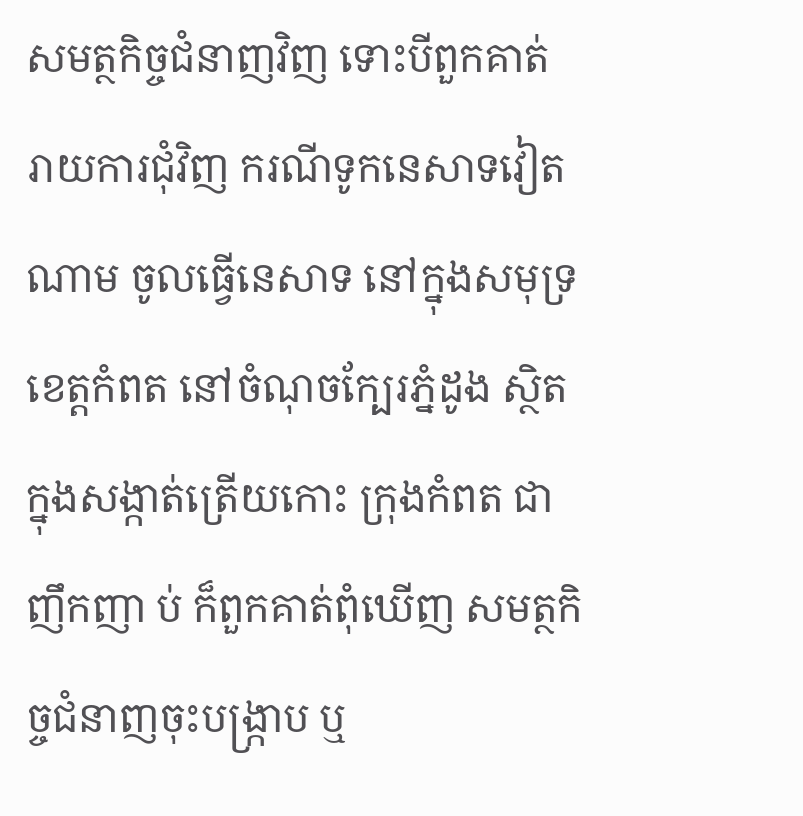សមត្ថកិច្ចជំនាញវិញ ទោះបីពួកគាត់ រាយការជុំវិញ ករណីទូកនេសាទវៀតណាម ចូលធ្វើនេសាទ នៅក្នុងសមុទ្រខេត្តកំពត នៅចំណុចក្បែរភ្នំដូង ស្ថិតក្នុងសង្កាត់ត្រើយកោះ ក្រុងកំពត ជាញឹកញា ប់ ក៏ពួកគាត់ពុំឃើញ សមត្ថកិច្ចជំនាញចុះបង្ក្រាប ឬ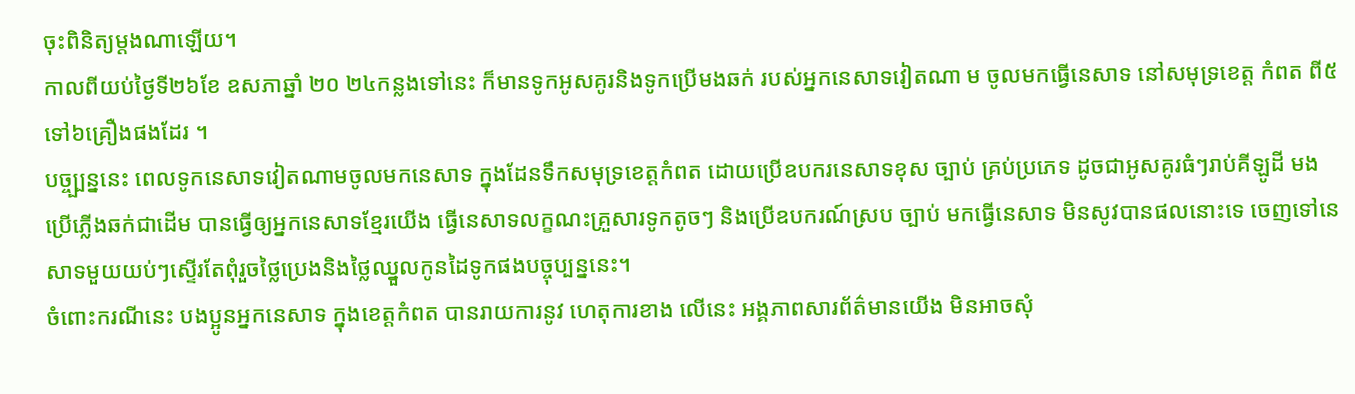ចុះពិនិត្យម្តងណាឡើយ។
កាលពីយប់ថ្ងៃទី២៦ខែ ឧសភាឆ្នាំ ២០ ២៤កន្លងទៅនេះ ក៏មានទូកអូសគូរនិងទូកប្រើមងឆក់ របស់អ្នកនេសាទវៀតណា ម ចូលមកធ្វើនេសាទ នៅសមុទ្រខេត្ត កំពត ពី៥ទៅ៦គ្រឿងផងដែរ ។
បច្ច្ប្បន្ននេះ ពេលទូកនេសាទវៀតណាមចូលមកនេសាទ ក្នុងដែនទឹកសមុទ្រខេត្តកំពត ដោយប្រើឧបករនេសាទខុស ច្បាប់ គ្រប់ប្រភេទ ដូចជាអូសគូរធំៗរាប់គីឡូដី មងប្រើភ្លើងឆក់ជាដើម បានធ្វើឲ្យអ្នកនេសាទខ្មែរយើង ធ្វើនេសាទលក្ខណះគ្រួសារទូកតូចៗ និងប្រើឧបករណ៍ស្រប ច្បាប់ មកធ្វើនេសាទ មិនសូវបានផលនោះទេ ចេញទៅនេសាទមួយយប់ៗស្ទើរតែពុំរួចថ្លៃប្រេងនិងថ្លៃឈ្នួលកូនដៃទូកផងបច្ចុប្បន្ននេះ។
ចំពោះករណីនេះ បងប្អូនអ្នកនេសាទ ក្នុងខេត្តកំពត បានរាយការនូវ ហេតុការខាង លើនេះ អង្គភាពសារព័ត៌មានយើង មិនអាចសុំ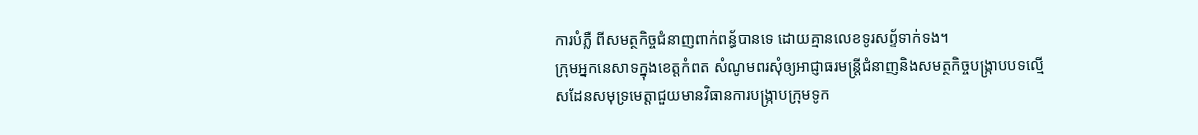ការបំភ្លឺ ពីសមត្ថកិច្ចជំនាញពាក់ពន្ធ័បានទេ ដោយគ្មានលេខទូរសព្ទ័ទាក់ទង។
ក្រុមអ្នកនេសាទក្នុងខេត្តកំពត សំណូមពរសុំឲ្យអាជ្ញាធរមន្ត្រីជំនាញនិងសមត្ថកិច្ចបង្ក្រាបបទល្មើសដែនសមុទ្រមេត្តាជួយមានវិធានការបង្ក្រាបក្រុមទូក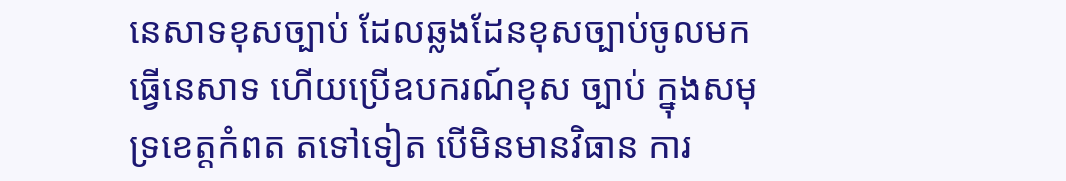នេសាទខុសច្បាប់ ដែលឆ្លងដែនខុសច្បាប់ចូលមកធ្វើនេសាទ ហើយប្រើឧបករណ៍ខុស ច្បាប់ ក្នុងសមុទ្រខេត្តកំពត តទៅទៀត បើមិនមានវិធាន ការ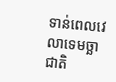ទាន់ពេលវេលាទេមច្ឆាជាតិ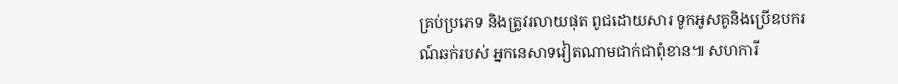គ្រប់ប្រភេទ និងត្រូវរលាយផុត ពូជដោយសារ ទូកអូសគូនិងប្រើឧបករ ណ៍ឆក់របស់ អ្នកនេសាទវៀតណាមជាក់ជាពុំខាន៕ សហការី